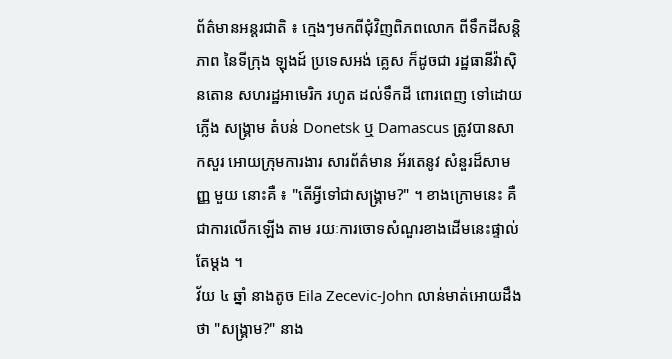ព័ត៌មានអន្តរជាតិ ៖ ក្មេងៗមកពីជុំវិញពិភពលោក ពីទឹកដីសន្តិភាព នៃទីក្រុង ឡុងដ៍ ប្រទេសអង់ គ្លេស ក៏ដូចជា រដ្ឋធានីវ៉ាស៊ិនតោន សហរដ្ឋអាមេរិក រហូត ដល់ទឹកដី ពោរពេញ ទៅដោយភ្លើង សង្គ្រាម តំបន់ Donetsk ឬ Damascus ត្រូវបានសាកសួរ អោយក្រុមការងារ សារព័ត៌មាន អ័រតេនូវ សំនួរដ៏សាមញ្ញ មួយ នោះគឺ ៖ "តើអ្វីទៅជាសង្គ្រាម?" ។ ខាងក្រោមនេះ គឺជាការលើកឡើង តាម រយៈការចោទសំណួរខាងដើមនេះផ្ទាល់តែម្តង ។
វ័យ ៤ ឆ្នាំ នាងតូច Eila Zecevic-John លាន់មាត់អោយដឹងថា "សង្គ្រាម?" នាង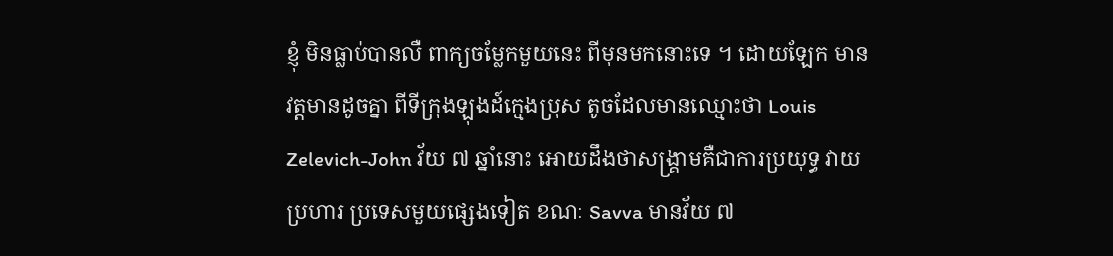ខ្ញុំ មិនធ្លាប់បានលឺ ពាក្យចម្លែកមួយនេះ ពីមុនមកនោះទេ ។ ដោយឡែក មានវត្តមានដូចគ្នា ពីទីក្រុងឡុងដ៍ក្មេងប្រុស តូចដែលមានឈ្មោះថា Louis Zelevich-John វ័យ ៧ ឆ្នាំនោះ អោយដឹងថាសង្គ្រាមគឺជាការប្រយុទ្ធ វាយប្រហារ ប្រទេសមួយផ្សេងទៀត ខណៈ Savva មានវ័យ ៧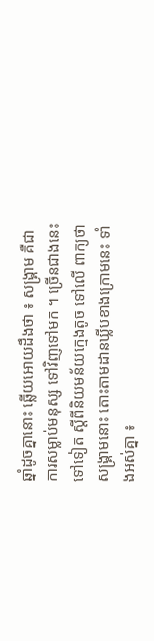ឆ្នាំដូចគ្នានោះ ឆ្លើយអោយដឹងថា ៖ សង្គ្រាម គឺជាការសម្លាប់មនុស្ស ទៅវិញទៅមក ។ ច្រើនជាងនេះទៅទៀត ស្តីពីនិយមន័យក្មេងតូច ទៅលើ ពាក្យថា សង្គ្រាមនោះ តោះតាមដានឃ្លីបខាងក្រោមនេះ ទាំងអស់គ្នា ៖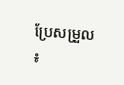ប្រែសម្រួល ៖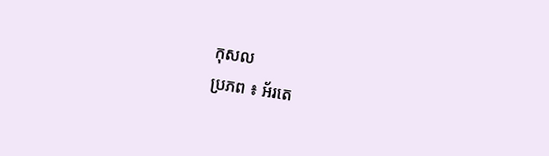កុសល
ប្រភព ៖ អ័រតេ